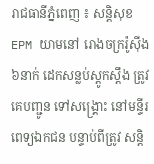រាជធានីភ្នំពេញ ៖ សន្តិសុខ EPM យាមនៅ រោងចក្ររ៉ូស៊ីង ៦នាក់ ដេកសន្លប់ស្តូកស្តឹង ត្រូវគេបញ្ជូន ទៅសង្គ្រោះ នៅមន្ទីរពេទ្យឯកជន បន្ទាប់ពីត្រូវ សន្តិ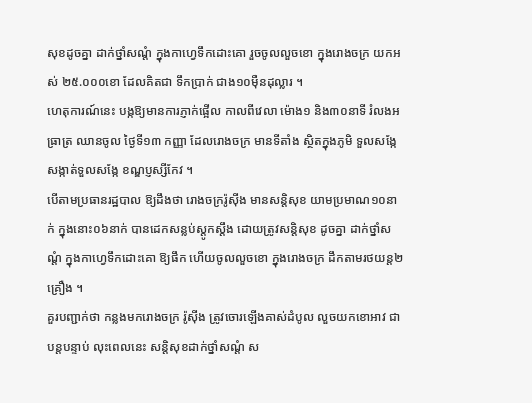សុខដូចគ្នា ដាក់ថ្នាំសណ្តំ ក្នុងកាហ្វេទឹកដោះគោ រួចចូលលួចខោ ក្នុងរោងចក្រ យកអស់ ២៥.០០០ខោ ដែលគិតជា ទឹកប្រាក់ ជាង១០ម៉ឺនដុល្លារ ។
ហេតុការណ៍នេះ បង្កឱ្យមានការភ្ញាក់ផ្អើល កាលពីវេលា ម៉ោង១ និង៣០នាទី រំលងអធ្រាត្រ ឈានចូល ថ្ងៃទី១៣ កញ្ញា ដែលរោងចក្រ មានទីតាំង ស្ថិតក្នុងភូមិ ទួលសង្កែ សង្កាត់ទួលសង្កែ ខណ្ឌប្ញស្សីកែវ ។
បើតាមប្រធានរដ្ឋបាល ឱ្យដឹងថា រោងចក្ររ៉ូស៊ីង មានសន្តិសុខ យាមប្រមាណ១០នាក់ ក្នុងនោះ០៦នាក់ បានដេកសន្លប់ស្តូកស្តឹង ដោយត្រូវសន្តិសុខ ដូចគ្នា ដាក់ថ្នាំសណ្តំ ក្នុងកាហ្វេទឹកដោះគោ ឱ្យផឹក ហើយចូលលួចខោ ក្នុងរោងចក្រ ដឹកតាមរថយន្ត២គ្រឿង ។
គួរបញ្ជាក់ថា កន្លងមករោងចក្រ រ៉ូស៊ីង ត្រូវចោរឡើងគាស់ដំបូល លួចយកខោអាវ ជាបន្តបន្ទាប់ លុះពេលនេះ សន្តិសុខដាក់ថ្នាំសណ្តំ ស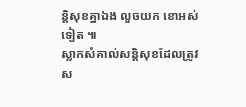ន្តិសុខគ្នាឯង លួចយក ខោអស់ទៀត ៕
ស្លាកសំគាល់សន្តិសុខដែលត្រូវស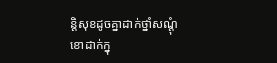ន្តិសុខដូចគ្នាដាក់ថ្នាំសណ្តុំ
ខោដាក់ក្នុ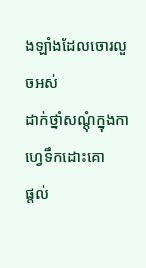ងឡាំងដែលចោរលួចអស់
ដាក់ថ្នាំសណ្តុំក្នុងកាហ្វេទឹកដោះគោ
ផ្តល់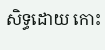សិទ្ធដោយ កោះ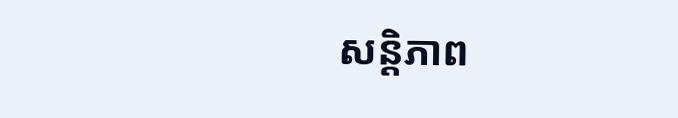សន្តិភាព